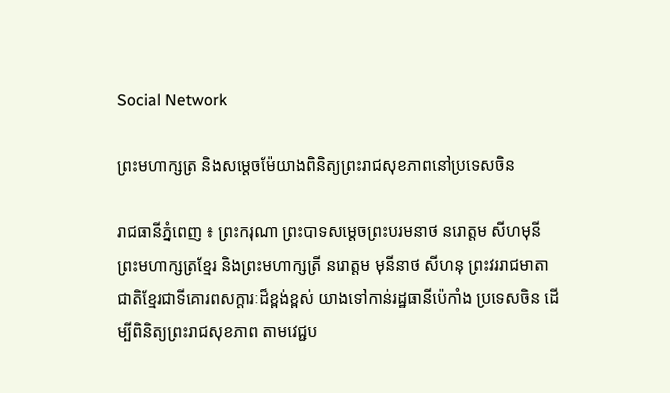Social Network

ព្រះមហាក្សត្រ និងសម្តេចម៉ែយាងពិនិត្យព្រះរាជសុខភាពនៅប្រទេសចិន

រាជធានីភ្នំពេញ ៖ ព្រះករុណា ព្រះបាទសម្តេចព្រះបរមនាថ នរោត្តម សីហមុនី ព្រះមហាក្សត្រខ្មែរ និងព្រះមហាក្សត្រី នរោត្តម មុនីនាថ សីហនុ ព្រះវររាជមាតាជាតិខ្មែរជាទីគោរពសក្តារៈដ៏ខ្ពង់ខ្ពស់ យាងទៅកាន់រដ្ឋធានីប៉េកាំង ប្រទេសចិន ដើម្បីពិនិត្យព្រះរាជសុខភាព តាមវេជ្ជប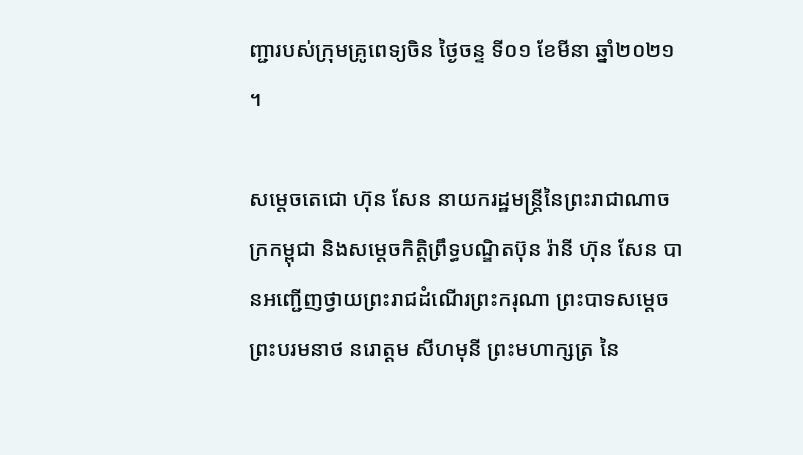ញ្ជារបស់ក្រុមគ្រូពេទ្យចិន ថ្ងៃចន្ទ ទី០១ ខែមីនា ឆ្នាំ២០២១ ។

សម្តេចតេជោ ហ៊ុន សែន នាយករដ្ឋមន្ត្រីនៃព្រះរាជាណាចក្រកម្ពុជា និងសម្ដេចកិត្តិព្រឹទ្ធបណ្ឌិតប៊ុន រ៉ានី ហ៊ុន សែន បានអញ្ជើញថ្វាយព្រះរាជដំណើរព្រះករុណា ព្រះបាទសម្តេច ព្រះបរមនាថ នរោត្តម សីហមុនី ព្រះមហាក្សត្រ នៃ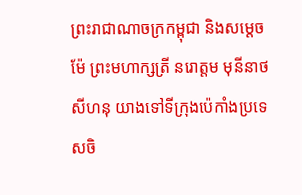ព្រះរាជាណាចក្រកម្ពុជា និងសម្តេចម៉ែ ព្រះមហាក្សត្រី នរោត្តម មុនីនាថ សីហនុ យាងទៅទីក្រុងប៉េកាំងប្រទេសចិ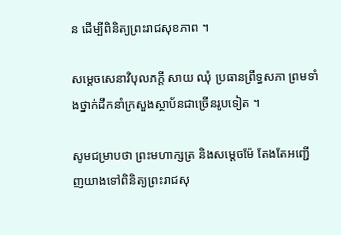ន ដើម្បីពិនិត្យព្រះរាជសុខភាព ។

សម្តេចសេនាវិបុលភក្តី សាយ ឈុំ ប្រធានព្រឹទ្ធសភា ព្រមទាំងថ្នាក់ដឹកនាំក្រសួងស្ថាប័នជាច្រើនរូបទៀត ។

សូមជម្រាបថា ព្រះមហាក្សត្រ និងសម្តេចម៉ែ តែងតែអញ្ជើញយាងទៅពិនិត្យព្រះរាជសុ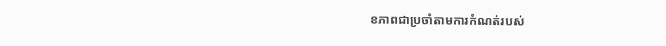ខភាពជាប្រចាំតាមការកំណត់របស់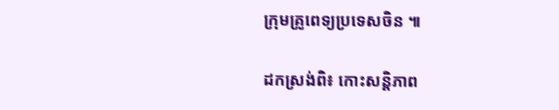ក្រុមគ្រូពេទ្យប្រទេសចិន ៕

ដកស្រង់ពិ៖ កោះសន្តិភាព